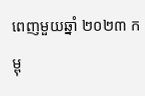ពេញមួយឆ្នាំ ២០២៣ កម្ពុ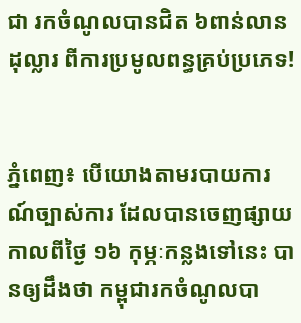ជា រកចំណូលបានជិត ៦ពាន់លានដុល្លារ ពីការប្រមូលពន្ធគ្រប់ប្រភេទ!


ភ្នំពេញ៖ បើយោងតាមរបាយការណ៍ច្បាស់ការ ដែលបានចេញផ្សាយ កាលពីថ្ងៃ ១៦ កុម្ភៈកន្លងទៅនេះ បានឲ្យដឹងថា កម្ពុជារកចំណូលបា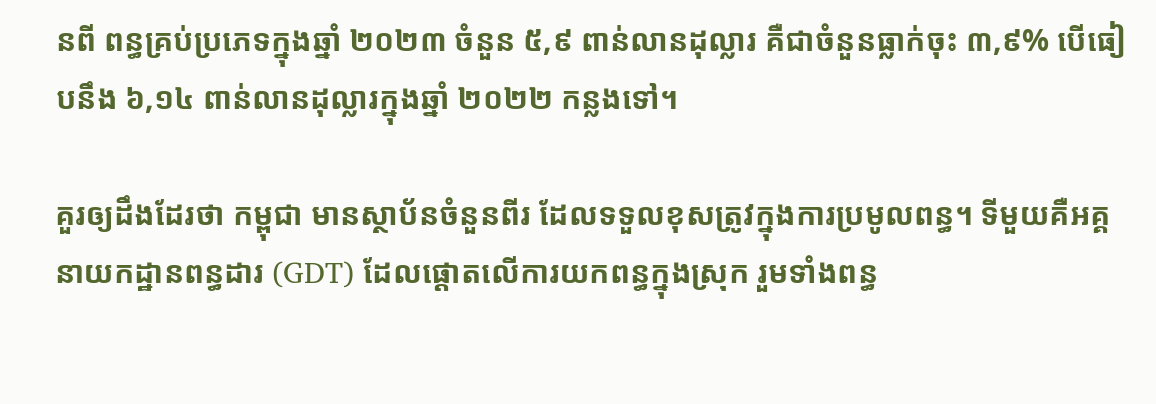នពី ពន្ធគ្រប់ប្រភេទក្នុងឆ្នាំ ២០២៣ ចំនួន ៥,៩ ពាន់លានដុល្លារ គឺជាចំនួនធ្លាក់ចុះ ៣,៩% បើធៀបនឹង ៦,១៤ ពាន់លានដុល្លារក្នុងឆ្នាំ ២០២២ កន្លងទៅ។

គួរឲ្យដឹងដែរថា កម្ពុជា មានស្ថាប័នចំនួនពីរ ដែលទទួលខុសត្រូវក្នុងការប្រមូលពន្ធ។ ទីមួយគឺអគ្គនាយកដ្ឋានពន្ធដារ (GDT) ដែលផ្តោតលើការយកពន្ធក្នុងស្រុក រួមទាំងពន្ធ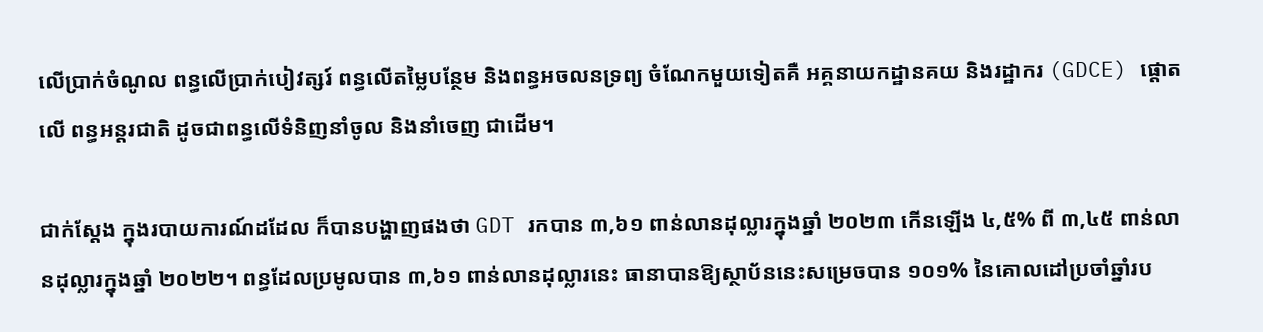លើប្រាក់ចំណូល ពន្ធលើប្រាក់បៀវត្សរ៍ ពន្ធលើតម្លៃបន្ថែម និងពន្ធអចលនទ្រព្យ ចំណែកមួយទៀតគឺ អគ្គនាយកដ្ឋានគយ និងរដ្ឋាករ (GDCE) ផ្តោតលើ ពន្ធអន្តរជាតិ ដូចជាពន្ធលើទំនិញនាំចូល និងនាំចេញ ជាដើម។

ជាក់ស្តែង ក្នុងរបាយការណ៍ដដែល ក៏បានបង្ហាញផងថា GDT រកបាន ៣,៦១ ពាន់លានដុល្លារក្នុងឆ្នាំ ២០២៣ កើនឡើង ៤,៥% ពី ៣,៤៥ ពាន់លានដុល្លារក្នុងឆ្នាំ ២០២២។ ពន្ធដែលប្រមូលបាន ៣,៦១ ពាន់លានដុល្លារនេះ ធានាបានឱ្យស្ថាប័ននេះសម្រេចបាន ១០១% នៃគោលដៅប្រចាំឆ្នាំរប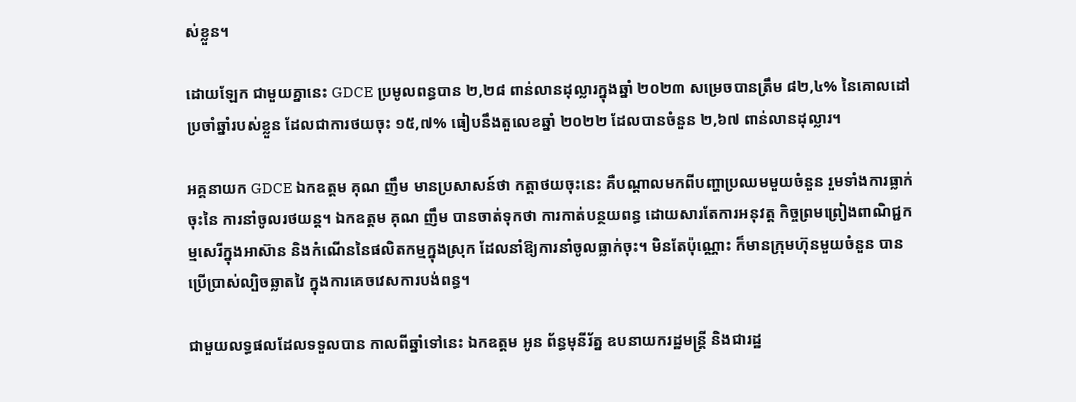ស់ខ្លួន។

ដោយឡែក ជាមួយគ្នានេះ GDCE ប្រមូលពន្ធបាន ២,២៨ ពាន់លានដុល្លារក្នុងឆ្នាំ ២០២៣ សម្រេចបានត្រឹម ៨២,៤% នៃគោលដៅប្រចាំឆ្នាំរបស់ខ្លួន ដែលជាការថយចុះ ១៥,៧% ធៀបនឹងតួលេខឆ្នាំ ២០២២ ដែលបានចំនួន ២,៦៧ ពាន់លានដុល្លារ។

អគ្គនាយក GDCE ឯកឧត្តម គុណ ញឹម មានប្រសាសន៍ថា កត្តាថយចុះនេះ គឺបណ្តាលមកពីបញ្ហាប្រឈមមួយចំនួន រួមទាំងការធ្លាក់ចុះនៃ ការនាំចូលរថយន្ត។ ឯកឧត្តម គុណ ញឹម បានចាត់ទុកថា ការកាត់បន្ថយពន្ធ ដោយសារតែការអនុវត្ត កិច្ចព្រមព្រៀងពាណិជ្ជកម្មសេរីក្នុងអាស៊ាន និងកំណើននៃផលិតកម្មក្នុងស្រុក ដែលនាំឱ្យការនាំចូលធ្លាក់ចុះ។ មិនតែប៉ុណ្ណោះ ក៏មានក្រុមហ៊ុនមួយចំនួន បានប្រើប្រាស់ល្បិចឆ្លាតវៃ ក្នុងការគេចវេសការបង់ពន្ធ។

ជាមួយលទ្ធផលដែលទទួលបាន កាលពីឆ្នាំទៅនេះ ឯកឧត្តម អូន ព័ន្ធមុនីរ័ត្ន ឧបនាយករដ្ឋមន្ត្រី និងជារដ្ឋ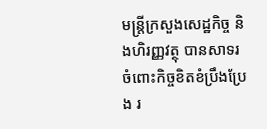មន្ត្រីក្រសួងសេដ្ឋកិច្ច និងហិរញ្ញវត្ថុ បានសាទរចំពោះកិច្ចខិតខំប្រឹងប្រែង រ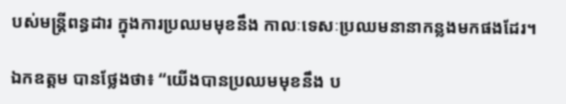បស់មន្ត្រីពន្ធដារ ក្នុងការប្រឈមមុខនឹង កាលៈទេសៈប្រឈមនានាកន្លងមកផងដែរ។

ឯកឧត្តម បានថ្លែងថា៖ “យើងបានប្រឈមមុខនឹង ប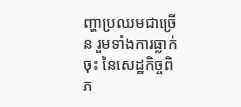ញ្ហាប្រឈមជាច្រើន រួមទាំងការធ្លាក់ចុះ នៃសេដ្ឋកិច្ចពិភ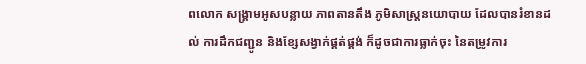ពលោក សង្គ្រាមអូសបន្លាយ ភាពតានតឹង ភូមិសាស្ត្រនយោបាយ ដែលបានរំខានដល់ ការដឹកជញ្ជូន និងខ្សែសង្វាក់ផ្គត់ផ្គង់ ក៏ដូចជាការធ្លាក់ចុះ នៃតម្រូវការ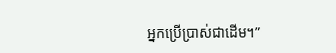អ្នកប្រើប្រាស់ជាដើម។”